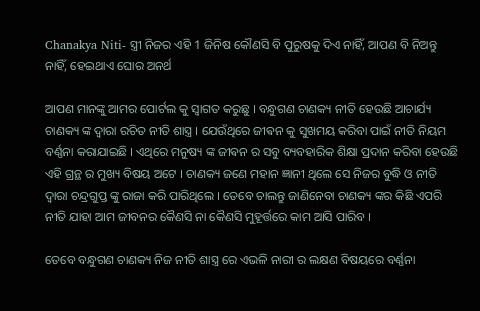Chanakya Niti- ସ୍ତ୍ରୀ ନିଜର ଏହି 1 ଜିନିଷ କୌଣସି ବି ପୁରୁଷକୁ ଦିଏ ନାହିଁ, ଆପଣ ବି ନିଅନ୍ତୁ ନାହିଁ, ହେଇଥାଏ ଘୋର ଅନର୍ଥ

ଆପଣ ମାନଙ୍କୁ ଆମର ପୋର୍ଟଲ କୁ ସ୍ୱାଗତ କରୁଛୁ । ବନ୍ଧୁଗଣ ଚାଣକ୍ୟ ନୀତି ହେଉଛି ଆଚାର୍ଯ୍ୟ ଚାଣକ୍ୟ ଙ୍କ ଦ୍ୱାରା ରଚିତ ନୀତି ଶାସ୍ତ୍ର । ଯେଉଁଥିରେ ଜୀଵନ କୁ ସୁଖମୟ କରିବା ପାଇଁ ନୀତି ନିୟମ ବର୍ଣ୍ଣନା କରାଯାଇଛି । ଏଥିରେ ମନୁଷ୍ୟ ଙ୍କ ଜୀଵନ ର ସବୁ ବ୍ୟବହାରିକ ଶିକ୍ଷା ପ୍ରଦାନ କରିବା ହେଉଛି ଏହି ଗ୍ରନ୍ଥ ର ମୁଖ୍ୟ ବିଷୟ ଅଟେ । ଚାଣକ୍ୟ ଜଣେ ମହାନ ଜ୍ଞାନୀ ଥିଲେ ସେ ନିଜର ବୁଦ୍ଧି ଓ ନୀତି ଦ୍ୱାରା ଚନ୍ଦ୍ରଗୁପ୍ତ ଙ୍କୁ ରାଜା କରି ପାରିଥିଲେ । ତେବେ ଚାଲନ୍ତୁ ଜାଣିନେବା ଚାଣକ୍ୟ ଙ୍କର କିଛି ଏପରି ନୀତି ଯାହା ଆମ ଜୀବନର କୈଣସି ନା କୈଣସି ମୁହୂର୍ତ୍ତରେ କାମ ଆସି ପାରିବ ।

ତେବେ ବନ୍ଧୁଗଣ ଚାଣକ୍ୟ ନିଜ ନୀତି ଶାସ୍ତ୍ର ରେ ଏଭଳି ନାରୀ ର ଲକ୍ଷଣ ବିଷୟରେ ବର୍ଣ୍ଣନା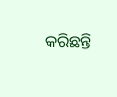କରିଛନ୍ତି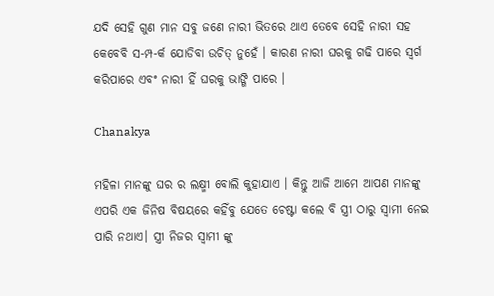ଯଦି ସେହି ଗୁଣ ମାନ ସବୁ ଜଣେ ନାରୀ ଭିତରେ ଥାଏ ତେବେ ସେହି ନାରୀ ସହ କେବେବି ସ-ମ୍ପ-ର୍କ ଯୋଡିବା ଉଚିତ୍ ନୁହେଁ । କାରଣ ନାରୀ ଘରକୁ ଗଢି ପାରେ ସ୍ୱର୍ଗ କରିପାରେ ଏବଂ ନାରୀ ହିଁ ଘରକୁ ଭାଙ୍ଗି ପାରେ ।

Chanakya

ମହିଳା ମାନଙ୍କୁ ଘର ର ଲକ୍ଷ୍ମୀ ବୋଲି କୁହାଯାଏ । କିନ୍ତୁ ଆଜି ଆମେ ଆପଣ ମାନଙ୍କୁ ଏପରି ଏକ ଜିନିଷ ବିଷୟରେ କହିଁବୁ ଯେତେ ଚେଷ୍ଟା କଲେ ବି ସ୍ତ୍ରୀ ଠାରୁ ସ୍ୱାମୀ ନେଇ ପାରି ନଥାଏ। ସ୍ତ୍ରୀ ନିଜର ସ୍ୱାମୀ ଙ୍କୁ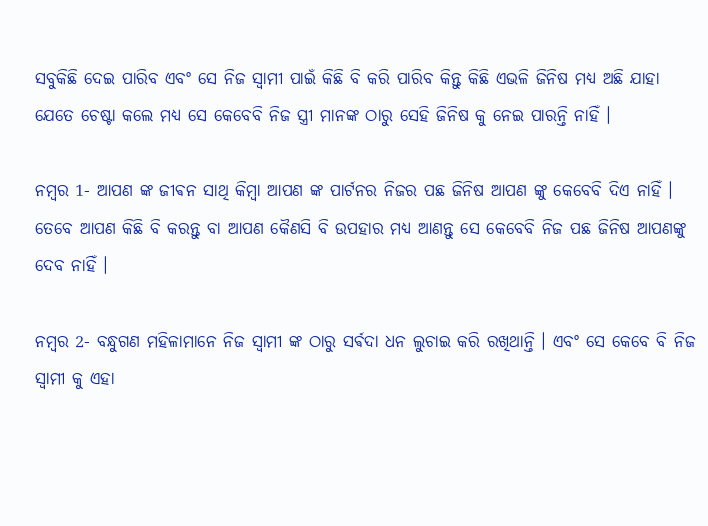ସବୁକିଛି ଦେଇ ପାରିବ ଏବଂ ସେ ନିଜ ସ୍ୱାମୀ ପାଇଁ କିଛି ବି କରି ପାରିବ କିନ୍ତୁ କିଛି ଏଭଳି ଜିନିଷ ମଧ୍ୟ ଅଛି ଯାହା ଯେତେ ଚେଷ୍ଟା କଲେ ମଧ୍ୟ ସେ କେବେବି ନିଜ ସ୍ତ୍ରୀ ମାନଙ୍କ ଠାରୁ ସେହି ଜିନିଷ କୁ ନେଇ ପାରନ୍ତି ନାହିଁ ।

ନମ୍ବର 1- ଆପଣ ଙ୍କ ଜୀଵନ ସାଥି କିମ୍ବା ଆପଣ ଙ୍କ ପାର୍ଟନର ନିଜର ପଛ ଜିନିଷ ଆପଣ ଙ୍କୁ କେବେବି ଦିଏ ନାହିଁ । ତେବେ ଆପଣ କିଛି ବି କରନ୍ତୁ ବା ଆପଣ କୈଣସି ବି ଉପହାର ମଧ୍ୟ ଆଣନ୍ତୁ ସେ କେବେବି ନିଜ ପଛ ଜିନିଷ ଆପଣଙ୍କୁ ଦେବ ନାହିଁ ।

ନମ୍ବର 2- ବନ୍ଧୁଗଣ ମହିଳାମାନେ ନିଜ ସ୍ୱାମୀ ଙ୍କ ଠାରୁ ସର୍ଵଦା ଧନ ଲୁଚାଇ କରି ରଖିଥାନ୍ତି । ଏବଂ ସେ କେବେ ବି ନିଜ ସ୍ୱାମୀ କୁ ଏହା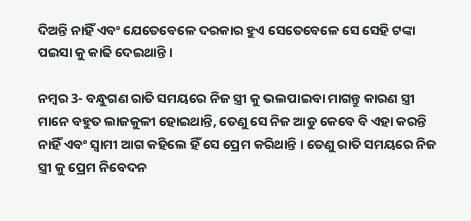ଦିଅନ୍ତି ନାହିଁ ଏବଂ ଯେତେବେଳେ ଦରକାର ହୁଏ ସେତେବେଳେ ସେ ସେହି ଟଙ୍କା ପଇସା କୁ କାଢି ଦେଇଥାନ୍ତି ।

ନମ୍ବର 3- ବନ୍ଧୁଗଣ ରାତି ସମୟରେ ନିଜ ସ୍ତ୍ରୀ କୁ ଭଲପାଇବା ମାଗନ୍ତୁ କାରଣ ସ୍ତ୍ରୀ ମାନେ ବହୁତ ଲାଜକୁଳୀ ହୋଇଥାନ୍ତି, ତେଣୁ ସେ ନିଜ ଆଡୁ କେବେ ବି ଏହା କରନ୍ତି ନାହିଁ ଏବଂ ସ୍ୱାମୀ ଆଗ କହିଲେ ହିଁ ସେ ପ୍ରେମ କରିଥାନ୍ତି । ତେଣୁ ରାତି ସମୟରେ ନିଜ ସ୍ତ୍ରୀ କୁ ପ୍ରେମ ନିବେଦନ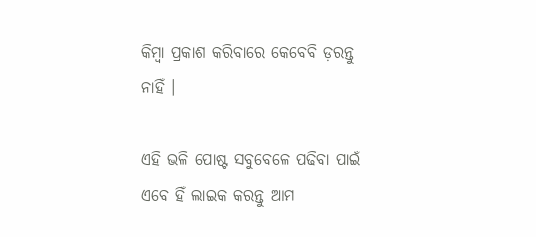କିମ୍ବା ପ୍ରକାଶ କରିବାରେ କେବେବି ଡ଼ରନ୍ତୁ ନାହିଁ ।

ଏହି ଭଳି ପୋଷ୍ଟ ସବୁବେଳେ ପଢିବା ପାଇଁ ଏବେ ହିଁ ଲାଇକ କରନ୍ତୁ ଆମ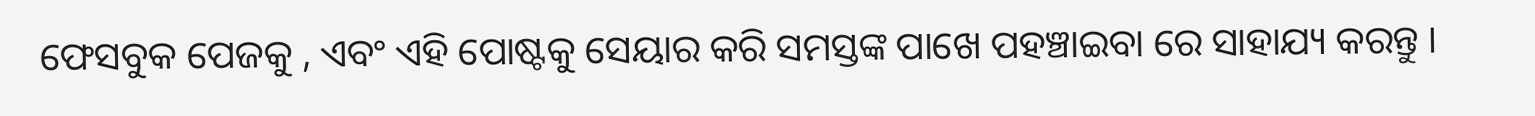ଫେସବୁକ ପେଜକୁ , ଏବଂ ଏହି ପୋଷ୍ଟକୁ ସେୟାର କରି ସମସ୍ତଙ୍କ ପାଖେ ପହଞ୍ଚାଇବା ରେ ସାହାଯ୍ୟ କରନ୍ତୁ ।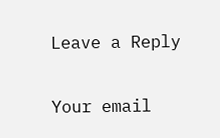Leave a Reply

Your email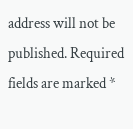address will not be published. Required fields are marked *